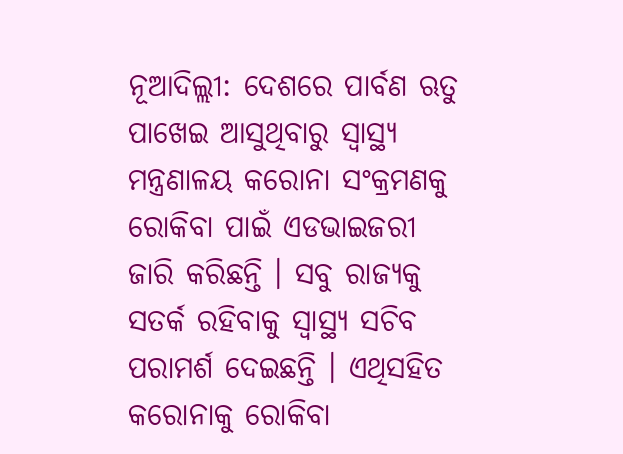ନୂଆଦିଲ୍ଲୀ: ଦେଶରେ ପାର୍ବଣ ଋତୁ ପାଖେଇ ଆସୁଥିବାରୁ ସ୍ୱାସ୍ଥ୍ୟ ମନ୍ତ୍ରଣାଳୟ କରୋନା ସଂକ୍ରମଣକୁ ରୋକିବା ପାଇଁ ଏଡଭାଇଜରୀ ଜାରି କରିଛନ୍ତି । ସବୁ ରାଜ୍ୟକୁ ସତର୍କ ରହିବାକୁ ସ୍ୱାସ୍ଥ୍ୟ ସଚିବ ପରାମର୍ଶ ଦେଇଛନ୍ତି । ଏଥିସହିତ କରୋନାକୁ ରୋକିବା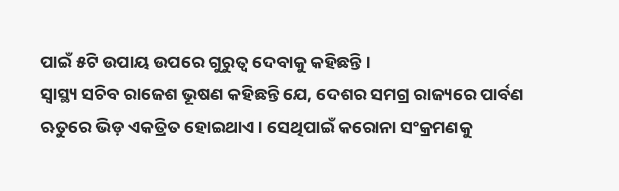ପାଇଁ ୫ଟି ଉପାୟ ଉପରେ ଗୁରୁତ୍ୱ ଦେବାକୁ କହିଛନ୍ତି ।
ସ୍ୱାସ୍ଥ୍ୟ ସଚିବ ରାଜେଶ ଭୂଷଣ କହିଛନ୍ତି ଯେ, ଦେଶର ସମଗ୍ର ରାଜ୍ୟରେ ପାର୍ବଣ ଋତୁରେ ଭିଡ଼ ଏକତ୍ରିତ ହୋଇଥାଏ। ସେଥିପାଇଁ କରୋନା ସଂକ୍ରମଣକୁ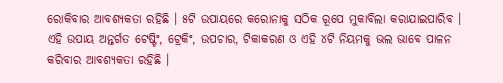ରୋକିବାର ଆବଶ୍ୟକତା ରହିଛି । ୫ଟି ଉପାୟରେ କରୋନାକୁ ସଠିକ ରୂପେ ମୁକାବିଲା କରାଯାଇପାରିବ । ଏହି ଉପାୟ ଅନ୍ତର୍ଗତ ଟେଷ୍ଟିଂ, ଟ୍ରେକିଂ, ଉପଚାର, ଟିକାକରଣ ଓ ଏହି ୪ଟି ନିୟମକୁ ଭଲ ଭାବେ ପାଳନ କରିବାର ଆବଶ୍ୟକତା ରହିଛି ।